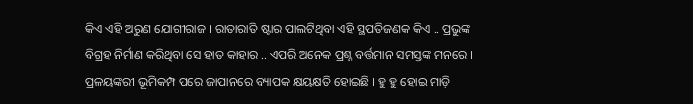କିଏ ଏହି ଅରୁଣ ଯୋଗୀରାଜ । ରାତାରାତି ଷ୍ଟାର ପାଲଟିଥିବା ଏହି ସ୍ଥପତିଜଣକ କିଏ .. ପ୍ରଭୁଙ୍କ ବିଗ୍ରହ ନିର୍ମାଣ କରିଥିବା ସେ ହାତ କାହାର .. ଏପରି ଅନେକ ପ୍ରଶ୍ନ ବର୍ତ୍ତମାନ ସମସ୍ତଙ୍କ ମନରେ ।
ପ୍ରଳୟଙ୍କରୀ ଭୂମିକମ୍ପ ପରେ ଜାପାନରେ ବ୍ୟାପକ କ୍ଷୟକ୍ଷତି ହୋଇଛି । ହୁ ହୁ ହୋଇ ମାଡ଼ି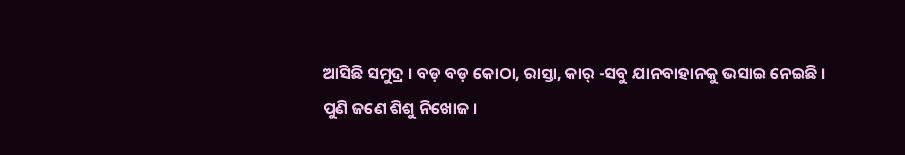ଆସିଛି ସମୁଦ୍ର । ବଡ଼ ବଡ଼ କୋଠା, ରାସ୍ତା, କାର୍ -ସବୁ ଯାନବାହାନକୁ ଭସାଇ ନେଇଛି ।
ପୁଣି ଜଣେ ଶିଶୁ ନିଖୋଜ ।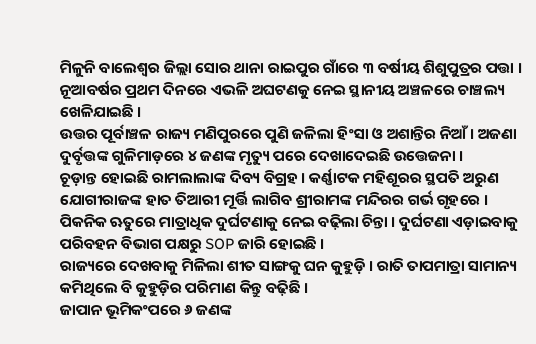ମିଳୁନି ବାଲେଶ୍ୱର ଜିଲ୍ଲା ସୋର ଥାନା ରାଇପୁର ଗାଁରେ ୩ ବର୍ଷୀୟ ଶିଶୁପୁତ୍ରର ପତ୍ତା । ନୂଆବର୍ଷର ପ୍ରଥମ ଦିନରେ ଏଭଳି ଅଘଟଣକୁ ନେଇ ସ୍ଥାନୀୟ ଅଞ୍ଚଳରେ ଚାଞ୍ଚଲ୍ୟ ଖେଳିଯାଇଛି ।
ଉତ୍ତର ପୂର୍ବାଞ୍ଚଳ ରାଜ୍ୟ ମଣିପୁରରେ ପୁଣି ଜଳିଲା ହିଂସା ଓ ଅଶାନ୍ତିର ନିଆଁ । ଅଜଣା ଦୁର୍ବୃତ୍ତଙ୍କ ଗୁଳିମାଡ଼ରେ ୪ ଜଣଙ୍କ ମୃତ୍ୟୁ ପରେ ଦେଖାଦେଇଛି ଉତ୍ତେଜନା ।
ଚୂଡ଼ାନ୍ତ ହୋଇଛି ରାମଲାଲାଙ୍କ ଦିବ୍ୟ ବିଗ୍ରହ । କର୍ଣ୍ଣାଟକ ମହିଶୂରର ସ୍ଥପତି ଅରୁଣ ଯୋଗୀରାଜଙ୍କ ହାତ ତିଆରୀ ମୂର୍ତ୍ତି ଲାଗିବ ଶ୍ରୀରାମଙ୍କ ମନ୍ଦିରର ଗର୍ଭ ଗୃହରେ ।
ପିକନିକ ଋତୁରେ ମାତ୍ରାଧିକ ଦୁର୍ଘଟଣାକୁ ନେଇ ବଢ଼ିଲା ଚିନ୍ତା । ଦୁର୍ଘଟଣା ଏଡ଼ାଇବାକୁ ପରିବହନ ବିଭାଗ ପକ୍ଷରୁ SOP ଜାରି ହୋଇଛି ।
ରାଜ୍ୟରେ ଦେଖବାକୁ ମିଳିଲା ଶୀତ ସାଙ୍ଗକୁ ଘନ କୁହୁଡ଼ି । ରାତି ତାପମାତ୍ରା ସାମାନ୍ୟ କମିଥିଲେ ବି କୁହୁଡ଼ିର ପରିମାଣ କିନ୍ତୁ ବଢ଼ିଛି ।
ଜାପାନ ଭୂମିକଂପରେ ୬ ଜଣଙ୍କ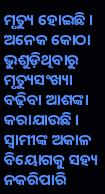ମୃତ୍ୟୁ ହୋଇଛି । ଅନେକ କୋଠା ଭୁଶୁଡ଼ିଥିବାରୁ ମୃତ୍ୟୁସଂଖ୍ୟା ବଢ଼ିବା ଆଶଙ୍କା କରାଯାଉଛି ।
ସ୍ବାମୀଙ୍କ ଅକାଳ ବିୟୋଗକୁ ସହ୍ୟ ନକରିପାରି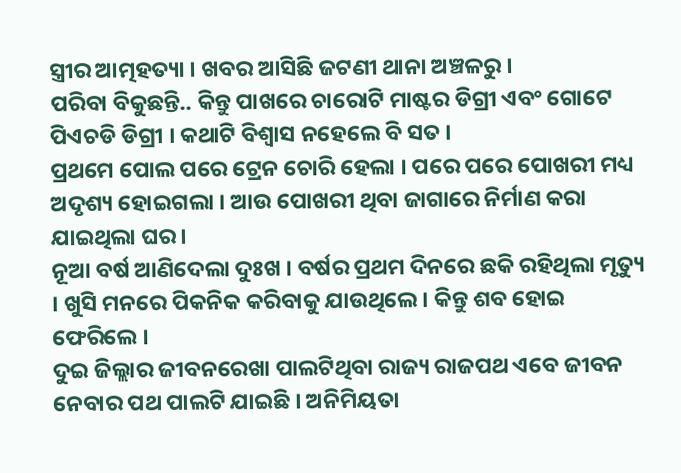ସ୍ତ୍ରୀର ଆତ୍ମହତ୍ୟା । ଖବର ଆସିଛି ଜଟଣୀ ଥାନା ଅଞ୍ଚଳରୁ ।
ପରିବା ବିକୁଛନ୍ତି.. କିନ୍ତୁ ପାଖରେ ଚାରୋଟି ମାଷ୍ଟର ଡିଗ୍ରୀ ଏବଂ ଗୋଟେ ପିଏଚଡି ଡିଗ୍ରୀ । କଥାଟି ବିଶ୍ୱାସ ନହେଲେ ବି ସତ ।
ପ୍ରଥମେ ପୋଲ ପରେ ଟ୍ରେନ ଚୋରି ହେଲା । ପରେ ପରେ ପୋଖରୀ ମଧ୍ୟ ଅଦୃଶ୍ୟ ହୋଇଗଲା । ଆଉ ପୋଖରୀ ଥିବା ଜାଗାରେ ନିର୍ମାଣ କରା ଯାଇଥିଲା ଘର ।
ନୂଆ ବର୍ଷ ଆଣିଦେଲା ଦୁଃଖ । ବର୍ଷର ପ୍ରଥମ ଦିନରେ ଛକି ରହିଥିଲା ମୃତ୍ୟୁ । ଖୁସି ମନରେ ପିକନିକ କରିବାକୁ ଯାଉଥିଲେ । କିନ୍ତୁ ଶବ ହୋଇ ଫେରିଲେ ।
ଦୁଇ ଜିଲ୍ଲାର ଜୀବନରେଖା ପାଲଟିଥିବା ରାଜ୍ୟ ରାଜପଥ ଏବେ ଜୀବନ ନେବାର ପଥ ପାଲଟି ଯାଇଛି । ଅନିମିୟତା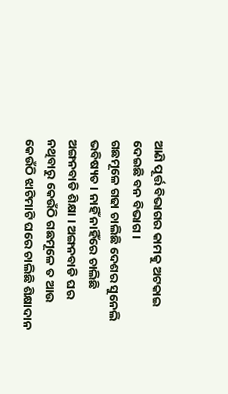ଆଣି ପୂର୍ତ୍ତ ବିଭାଗର କାମକୁ ଅଟକାଇ ଦେଇଛି ବନ ବିଭାଗ ।
ଗଛମୂଳେ ଗଢା ଚାଲିଛି ଦେଶର ସୁନେଲି ଭବିଷ୍ୟତ । ନାହିଁ ନାହିଁରେ ଚାଲିଛି ଅଙ୍ଗନବାଡି ଶିକ୍ଷା । ଅଙ୍ଗନବାଡି ଘର ନଥିବାରୁ କେଉଁଠି ଗଛମୂଳେ ତ ଆଉ କେଉଁଠି ଝାଟିମାଟି ଘରେ ଚାଲିଛି ଶିକ୍ଷାଦାନ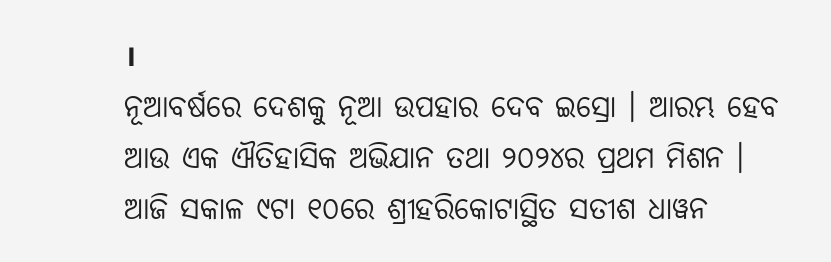।
ନୂଆବର୍ଷରେ ଦେଶକୁ ନୂଆ ଉପହାର ଦେବ ଇସ୍ରୋ । ଆରମ୍ଭ ହେବ ଆଉ ଏକ ଐତିହାସିକ ଅଭିଯାନ ତଥା ୨୦୨୪ର ପ୍ରଥମ ମିଶନ । ଆଜି ସକାଳ ୯ଟା ୧୦ରେ ଶ୍ରୀହରିକୋଟାସ୍ଥିତ ସତୀଶ ଧାୱନ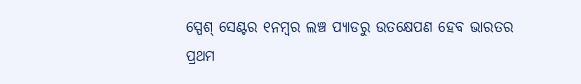ସ୍ପେଶ୍ ସେଣ୍ଟର ୧ନମ୍ବର ଲଞ୍ଚ ପ୍ୟାଡରୁ ଉତକ୍ଷେପଣ ହେବ ଭାରତର ପ୍ରଥମ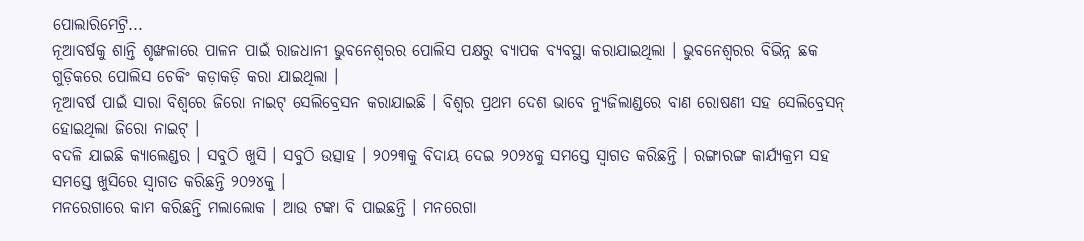ପୋଲାରିମେଟ୍ରି...
ନୂଆବର୍ଷକୁ ଶାନ୍ତି ଶୃଙ୍ଖଳାରେ ପାଳନ ପାଇଁ ରାଜଧାନୀ ଭୁବନେଶ୍ୱରର ପୋଲିସ ପକ୍ଷରୁ ବ୍ୟାପକ ବ୍ୟବସ୍ଥା କରାଯାଇଥିଲା । ଭୁବନେଶ୍ୱରର ବିଭିନ୍ନ ଛକ ଗୁଡ଼ିକରେ ପୋଲିସ ଚେକିଂ କଡ଼ାକଡ଼ି କରା ଯାଇଥିଲା ।
ନୂଆବର୍ଷ ପାଇଁ ସାରା ବିଶ୍ୱରେ ଜିରୋ ନାଇଟ୍ ସେଲିବ୍ରେସନ କରାଯାଇଛି । ବିଶ୍ବର ପ୍ରଥମ ଦେଶ ଭାବେ ନ୍ୟୁଜିଲାଣ୍ଡରେ ବାଣ ରୋଷଣୀ ସହ ସେଲିବ୍ରେସନ୍ ହୋଇଥିଲା ଜିରୋ ନାଇଟ୍ ।
ବଦଳି ଯାଇଛି କ୍ୟାଲେଣ୍ଡର । ସବୁଠି ଖୁସି । ସବୁଠି ଉତ୍ସାହ । ୨୦୨୩କୁ ବିଦାୟ ଦେଇ ୨୦୨୪କୁ ସମସ୍ତେ ସ୍ୱାଗତ କରିଛନ୍ତି । ରଙ୍ଗାରଙ୍ଗ କାର୍ଯ୍ୟକ୍ରମ ସହ ସମସ୍ତେ ଖୁସିରେ ସ୍ୱାଗତ କରିଛନ୍ତି ୨୦୨୪କୁ ।
ମନରେଗାରେ କାମ କରିଛନ୍ତି ମଲାଲୋକ । ଆଉ ଟଙ୍କା ବି ପାଇଛନ୍ତି । ମନରେଗା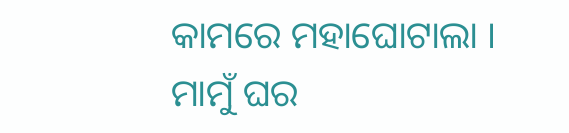କାମରେ ମହାଘୋଟାଲା ।
ମାମୁଁ ଘର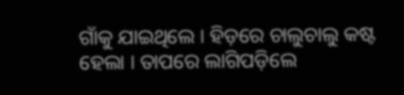ଗାଁକୁ ଯାଇଥିଲେ । ହିଡ଼ରେ ଚାଲୁଚାଲୁ କଷ୍ଟ ହେଲା । ତାପରେ ଲାଗିପଡ଼ିଲେ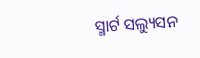ସ୍ମାର୍ଟ ସଲ୍ୟୁସନ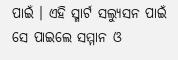ପାଇଁ । ଏହି ସ୍ମାର୍ଟ ସଲ୍ୟୁସନ ପାଇଁ ସେ ପାଇଲେ ସମ୍ମାନ ଓ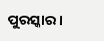ପୁରସ୍କାର ।